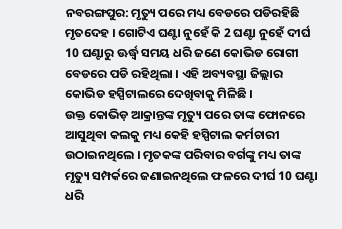ନବରଙ୍ଗପୁର: ମୃତ୍ୟୁ ପରେ ମଧ୍ୟ ବେଡରେ ପଡିରହିଛି ମୃତଦେହ । ଗୋଟିଏ ଘଣ୍ଟା ନୁହେଁ କି 2 ଘଣ୍ଟା ନୁହେଁ ଦୀର୍ଘ 10 ଘଣ୍ଟାରୁ ଊର୍ଦ୍ଧ୍ବ ସମୟ ଧରି ଜଣେ କୋଭିଡ ରୋଗୀ ବେଡରେ ପଡି ରହିଥିଲା । ଏହି ଅବ୍ୟବସ୍ଥା ଜିଲ୍ଲାର କୋଭିଡ ହସ୍ପିଟାଲରେ ଦେଖିବାକୁ ମିଳିଛି ।
ଉକ୍ତ କୋଭିଡ଼ ଆକ୍ରାନ୍ତଙ୍କ ମୃତ୍ୟୁ ପରେ ତାଙ୍କ ଫୋନରେ ଆସୁଥିବା କଲକୁ ମଧ୍ୟ କେହି ହସ୍ପିଟାଲ କର୍ମଚାରୀ ଉଠାଇନଥିଲେ । ମୃତକଙ୍କ ପରିବାର ବର୍ଗଙ୍କୁ ମଧ୍ୟ ତାଙ୍କ ମୃତ୍ୟୁ ସମ୍ପର୍କରେ ଜଣାଇନଥିଲେ ଫଳରେ ଦୀର୍ଘ 10 ଘଣ୍ଟା ଧରି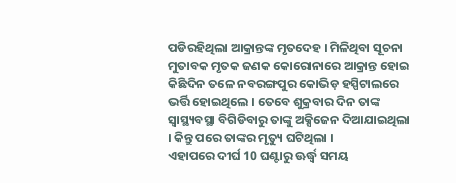ପଡିରହିଥିଲା ଆକ୍ରାନ୍ତଙ୍କ ମୃତଦେହ । ମିଳିଥିବା ସୂଚନା ମୁତାବକ ମୃତକ ଜଣକ କୋରୋନାରେ ଆକ୍ରାନ୍ତ ହୋଇ କିଛିଦିନ ତଳେ ନବରଙ୍ଗପୁର କୋଭିଡ଼ ହସ୍ପିଟାଲରେ ଭର୍ତ୍ତି ହୋଇଥିଲେ । ତେବେ ଶୁକ୍ରବାର ଦିନ ତାଙ୍କ ସ୍ବାସ୍ଥ୍ୟବସ୍ଥା ବିଗିଡିବାରୁ ତାଙ୍କୁ ଅକ୍ସିଜେନ ଦିଆଯାଇଥିଲା । କିନ୍ତୁ ପରେ ତାଙ୍କର ମୃତ୍ୟୁ ଘଟିଥିଲା ।
ଏହାପରେ ଦୀର୍ଘ 10 ଘଣ୍ଟାରୁ ଊର୍ଦ୍ଧ୍ବ ସମୟ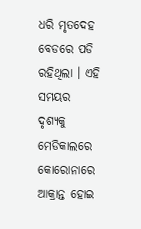ଧରି ମୃତଦେହ ବେଡରେ ପଡି ରହିଥିଲା । ଏହି ସମୟର ଦୃଶ୍ୟକୁ ମେଡିକାଲରେ କୋରୋନାରେ ଆକ୍ରାନ୍ତ ହୋଇ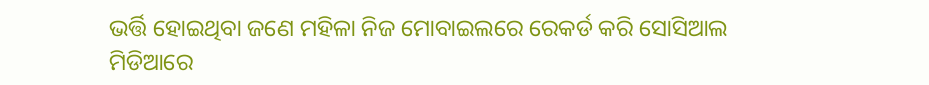ଭର୍ତ୍ତି ହୋଇଥିବା ଜଣେ ମହିଳା ନିଜ ମୋବାଇଲରେ ରେକର୍ଡ କରି ସୋସିଆଲ ମିଡିଆରେ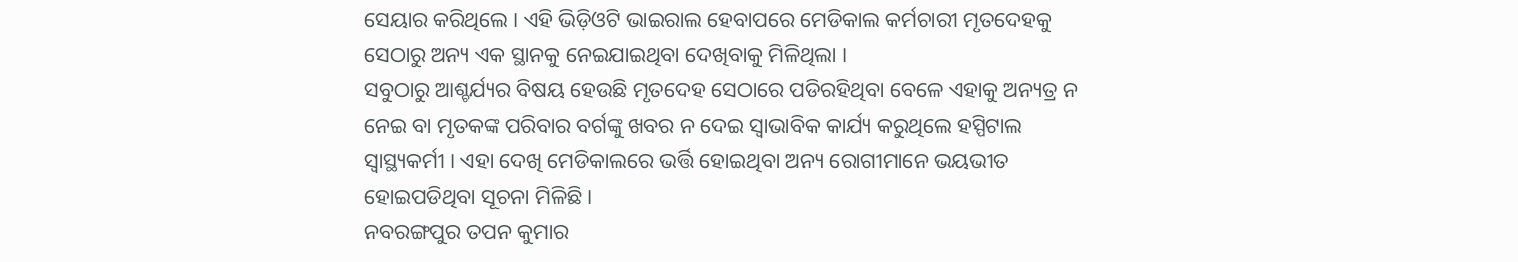ସେୟାର କରିଥିଲେ । ଏହି ଭିଡ଼ିଓଟି ଭାଇରାଲ ହେବାପରେ ମେଡିକାଲ କର୍ମଚାରୀ ମୃତଦେହକୁ ସେଠାରୁ ଅନ୍ୟ ଏକ ସ୍ଥାନକୁ ନେଇଯାଇଥିବା ଦେଖିବାକୁ ମିଳିଥିଲା ।
ସବୁଠାରୁ ଆଶ୍ଚର୍ଯ୍ୟର ବିଷୟ ହେଉଛି ମୃତଦେହ ସେଠାରେ ପଡିରହିଥିବା ବେଳେ ଏହାକୁ ଅନ୍ୟତ୍ର ନ ନେଇ ବା ମୃତକଙ୍କ ପରିବାର ବର୍ଗଙ୍କୁ ଖବର ନ ଦେଇ ସ୍ବାଭାବିକ କାର୍ଯ୍ୟ କରୁଥିଲେ ହସ୍ପିଟାଲ ସ୍ବାସ୍ଥ୍ୟକର୍ମୀ । ଏହା ଦେଖି ମେଡିକାଲରେ ଭର୍ତ୍ତି ହୋଇଥିବା ଅନ୍ୟ ରୋଗୀମାନେ ଭୟଭୀତ ହୋଇପଡିଥିବା ସୂଚନା ମିଳିଛି ।
ନବରଙ୍ଗପୁର ତପନ କୁମାର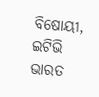ବିଷୋୟୀ, ଇଟିଭି ଭାରତ